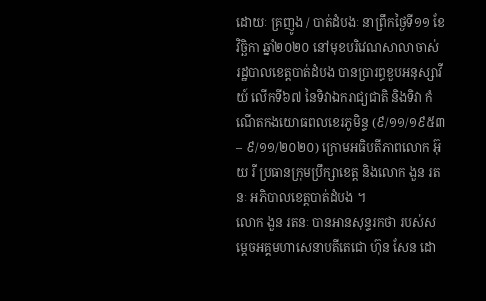ដោយៈ គ្រញូង / បាត់ដំបងៈ នាព្រឹកថ្ងៃទី១១ ខែវិច្ឆិកា ឆ្នាំ២០២០ នៅមុខបរិវេណសាលាចាស់ រដ្ឋបាលខេត្តបាត់ដំបង បានប្រារព្ធខួបអនុស្សាវីយ៍ លើកទី៦៧ នៃទិវាឯករាជ្យជាតិ និងទិវា កំណើតកងយោធពលខេរភូមិន្ទ (៩/១១/១៩៥៣ – ៩/១១/២០២០) ក្រោមអធិបតីភាពលោក អ៊ុយ រី ប្រធានក្រុមប្រឹក្សាខេត្ត និងលោក ងួន រតនៈ អភិបាលខេត្តបាត់ដំបង ។
លោក ងួន រតនៈ បានអានសុន្ទរកថា របស់សម្តេចអគ្គមហាសេនាបតីតេជោ ហ៊ុន សែន ដោ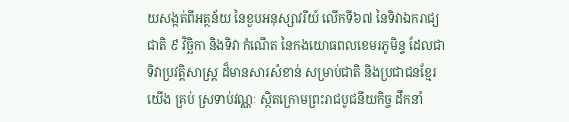យសង្កត់ពីអត្ថន័យ នៃខួបអនុស្សាវរីយ៍ លើកទី៦៧ នៃទិវាឯករាជ្យ ជាតិ ៩ វិច្ឆិកា និងទិវា កំណើត នៃកងយោធពលខេមរភូមិន្ទ ដែលជាទិវាប្រវត្តិសាស្ត្រ ដ៏មានសារសំខាន់ សម្រាប់ជាតិ និងប្រជាជនខ្មែរយើង គ្រប់ ស្រទាប់វណ្ណៈ ស្ថិតក្រោមព្រះរាជបូជនីយកិច្ច ដឹកនាំ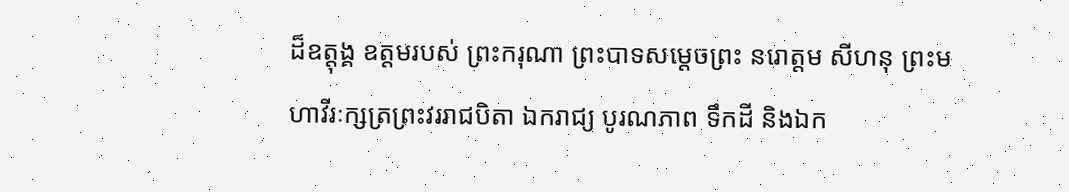ដ៏ឧត្តុង្គ ឧត្តមរបស់ ព្រះករុណា ព្រះបាទសម្តេចព្រះ នរោត្តម សីហនុ ព្រះមហាវីរៈក្សត្រព្រះវររាជបិតា ឯករាជ្យ បូរណភាព ទឹកដី និងឯក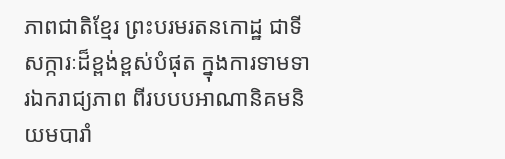ភាពជាតិខ្មែរ ព្រះបរមរតនកោដ្ឋ ជាទីសក្ការៈដ៏ខ្ពង់ខ្ពស់បំផុត ក្នុងការទាមទារឯករាជ្យភាព ពីរបបបអាណានិគមនិយមបារាំ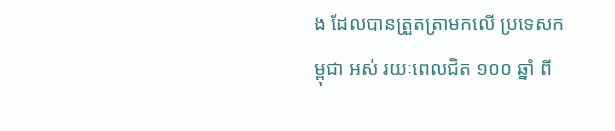ង ដែលបានត្រួតត្រាមកលើ ប្រទេសកម្ពុជា អស់ រយៈពេលជិត ១០០ ឆ្នាំ ពី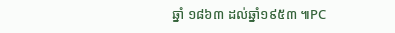ឆ្នាំ ១៨៦៣ ដល់ឆ្នាំ១៩៥៣ ៕PC